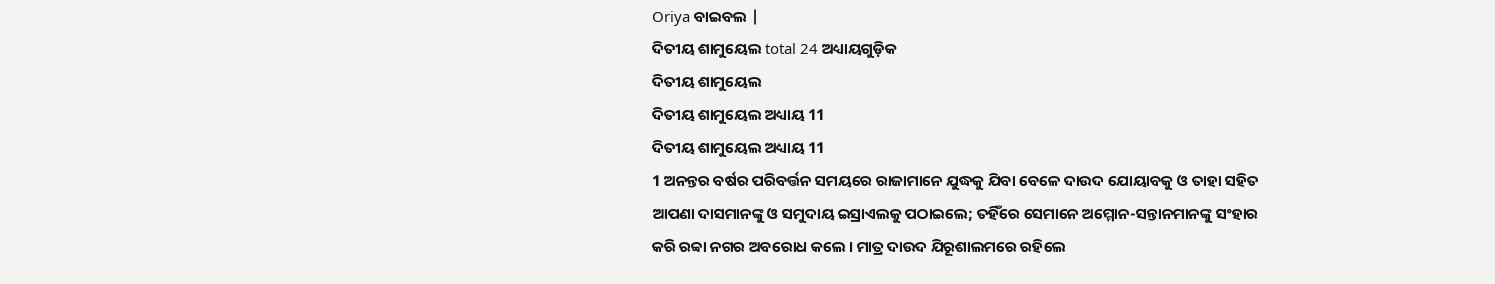Oriya ବାଇବଲ |
ଦିତୀୟ ଶାମୁୟେଲ total 24 ଅଧ୍ୟାୟଗୁଡ଼ିକ
ଦିତୀୟ ଶାମୁୟେଲ
ଦିତୀୟ ଶାମୁୟେଲ ଅଧ୍ୟାୟ 11
ଦିତୀୟ ଶାମୁୟେଲ ଅଧ୍ୟାୟ 11
1 ଅନନ୍ତର ବର୍ଷର ପରିବର୍ତ୍ତନ ସମୟରେ ରାଜାମାନେ ଯୁଦ୍ଧକୁ ଯିବା ବେଳେ ଦାଉଦ ଯୋୟାବକୁ ଓ ତାହା ସହିତ ଆପଣା ଦାସମାନଙ୍କୁ ଓ ସମୁଦାୟ ଇସ୍ରାଏଲକୁ ପଠାଇଲେ; ତହିଁରେ ସେମାନେ ଅମ୍ମୋନ-ସନ୍ତାନମାନଙ୍କୁ ସଂହାର କରି ରବ୍ବା ନଗର ଅବରୋଧ କଲେ । ମାତ୍ର ଦାଉଦ ଯିରୂଶାଲମରେ ରହିଲେ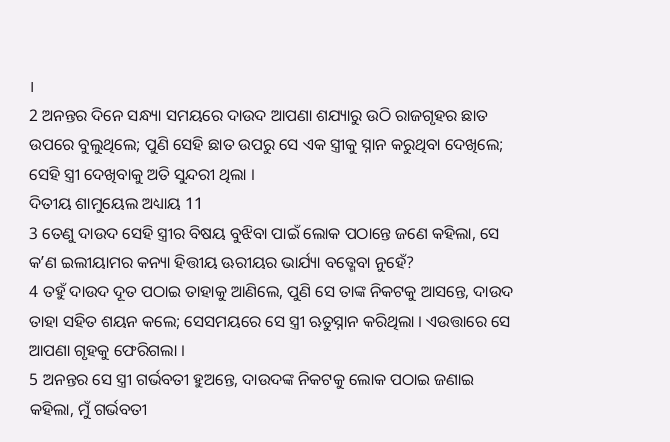।
2 ଅନନ୍ତର ଦିନେ ସନ୍ଧ୍ୟା ସମୟରେ ଦାଉଦ ଆପଣା ଶଯ୍ୟାରୁ ଉଠି ରାଜଗୃହର ଛାତ ଉପରେ ବୁଲୁଥିଲେ; ପୁଣି ସେହି ଛାତ ଉପରୁ ସେ ଏକ ସ୍ତ୍ରୀକୁ ସ୍ନାନ କରୁଥିବା ଦେଖିଲେ; ସେହି ସ୍ତ୍ରୀ ଦେଖିବାକୁ ଅତି ସୁନ୍ଦରୀ ଥିଲା ।
ଦିତୀୟ ଶାମୁୟେଲ ଅଧ୍ୟାୟ 11
3 ତେଣୁ ଦାଉଦ ସେହି ସ୍ତ୍ରୀର ବିଷୟ ବୁଝିବା ପାଇଁ ଲୋକ ପଠାନ୍ତେ ଜଣେ କହିଲା, ସେ କʼଣ ଇଲୀୟାମର କନ୍ୟା ହିତ୍ତୀୟ ଊରୀୟର ଭାର୍ଯ୍ୟା ବତ୍ଶେବା ନୁହେଁ?
4 ତହୁଁ ଦାଉଦ ଦୂତ ପଠାଇ ତାହାକୁ ଆଣିଲେ, ପୁଣି ସେ ତାଙ୍କ ନିକଟକୁ ଆସନ୍ତେ, ଦାଉଦ ତାହା ସହିତ ଶୟନ କଲେ; ସେସମୟରେ ସେ ସ୍ତ୍ରୀ ଋତୁସ୍ନାନ କରିଥିଲା । ଏଉତ୍ତାରେ ସେ ଆପଣା ଗୃହକୁ ଫେରିଗଲା ।
5 ଅନନ୍ତର ସେ ସ୍ତ୍ରୀ ଗର୍ଭବତୀ ହୁଅନ୍ତେ, ଦାଉଦଙ୍କ ନିକଟକୁ ଲୋକ ପଠାଇ ଜଣାଇ କହିଲା, ମୁଁ ଗର୍ଭବତୀ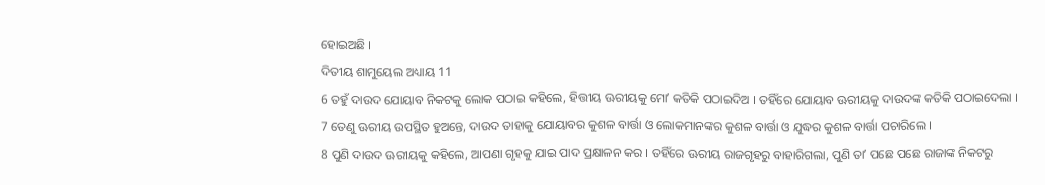ହୋଇଅଛି ।
ଦିତୀୟ ଶାମୁୟେଲ ଅଧ୍ୟାୟ 11
6 ତହୁଁ ଦାଉଦ ଯୋୟାବ ନିକଟକୁ ଲୋକ ପଠାଇ କହିଲେ, ହିତ୍ତୀୟ ଊରୀୟକୁ ମୋʼ କତିକି ପଠାଇଦିଅ । ତହିଁରେ ଯୋୟାବ ଊରୀୟକୁ ଦାଉଦଙ୍କ କତିକି ପଠାଇଦେଲା ।
7 ତେଣୁ ଊରୀୟ ଉପସ୍ଥିତ ହୁଅନ୍ତେ, ଦାଉଦ ତାହାକୁ ଯୋୟାବର କୁଶଳ ବାର୍ତ୍ତା ଓ ଲୋକମାନଙ୍କର କୁଶଳ ବାର୍ତ୍ତା ଓ ଯୁଦ୍ଧର କୁଶଳ ବାର୍ତ୍ତା ପଚାରିଲେ ।
8 ପୁଣି ଦାଉଦ ଊରୀୟକୁ କହିଲେ, ଆପଣା ଗୃହକୁ ଯାଇ ପାଦ ପ୍ରକ୍ଷାଳନ କର । ତହିଁରେ ଊରୀୟ ରାଜଗୃହରୁ ବାହାରିଗଲା, ପୁଣି ତାʼ ପଛେ ପଛେ ରାଜାଙ୍କ ନିକଟରୁ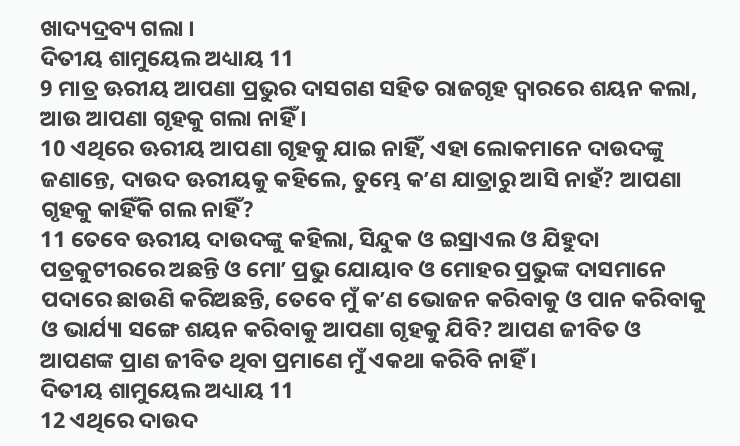ଖାଦ୍ୟଦ୍ରବ୍ୟ ଗଲା ।
ଦିତୀୟ ଶାମୁୟେଲ ଅଧ୍ୟାୟ 11
9 ମାତ୍ର ଊରୀୟ ଆପଣା ପ୍ରଭୁର ଦାସଗଣ ସହିତ ରାଜଗୃହ ଦ୍ଵାରରେ ଶୟନ କଲା, ଆଉ ଆପଣା ଗୃହକୁ ଗଲା ନାହିଁ ।
10 ଏଥିରେ ଊରୀୟ ଆପଣା ଗୃହକୁ ଯାଇ ନାହିଁ, ଏହା ଲୋକମାନେ ଦାଉଦଙ୍କୁ ଜଣାନ୍ତେ, ଦାଉଦ ଊରୀୟକୁ କହିଲେ, ତୁମ୍ଭେ କʼଣ ଯାତ୍ରାରୁ ଆସି ନାହଁ? ଆପଣା ଗୃହକୁ କାହିଁକି ଗଲ ନାହିଁ?
11 ତେବେ ଊରୀୟ ଦାଉଦଙ୍କୁ କହିଲା, ସିନ୍ଦୁକ ଓ ଇସ୍ରାଏଲ ଓ ଯିହୁଦା ପତ୍ରକୁଟୀରରେ ଅଛନ୍ତି ଓ ମୋʼ ପ୍ରଭୁ ଯୋୟାବ ଓ ମୋହର ପ୍ରଭୁଙ୍କ ଦାସମାନେ ପଦାରେ ଛାଉଣି କରିଅଛନ୍ତି, ତେବେ ମୁଁ କʼଣ ଭୋଜନ କରିବାକୁ ଓ ପାନ କରିବାକୁ ଓ ଭାର୍ଯ୍ୟା ସଙ୍ଗେ ଶୟନ କରିବାକୁ ଆପଣା ଗୃହକୁ ଯିବି? ଆପଣ ଜୀବିତ ଓ ଆପଣଙ୍କ ପ୍ରାଣ ଜୀବିତ ଥିବା ପ୍ରମାଣେ ମୁଁ ଏକଥା କରିବି ନାହିଁ ।
ଦିତୀୟ ଶାମୁୟେଲ ଅଧ୍ୟାୟ 11
12 ଏଥିରେ ଦାଉଦ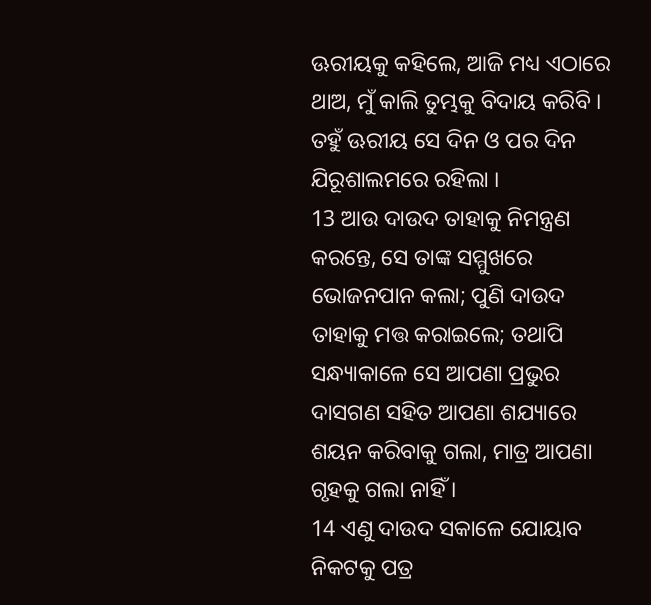ଊରୀୟକୁ କହିଲେ, ଆଜି ମଧ୍ୟ ଏଠାରେ ଥାଅ, ମୁଁ କାଲି ତୁମ୍ଭକୁ ବିଦାୟ କରିବି । ତହୁଁ ଊରୀୟ ସେ ଦିନ ଓ ପର ଦିନ ଯିରୂଶାଲମରେ ରହିଲା ।
13 ଆଉ ଦାଉଦ ତାହାକୁ ନିମନ୍ତ୍ରଣ କରନ୍ତେ, ସେ ତାଙ୍କ ସମ୍ମୁଖରେ ଭୋଜନପାନ କଲା; ପୁଣି ଦାଉଦ ତାହାକୁ ମତ୍ତ କରାଇଲେ; ତଥାପି ସନ୍ଧ୍ୟାକାଳେ ସେ ଆପଣା ପ୍ରଭୁର ଦାସଗଣ ସହିତ ଆପଣା ଶଯ୍ୟାରେ ଶୟନ କରିବାକୁ ଗଲା, ମାତ୍ର ଆପଣା ଗୃହକୁ ଗଲା ନାହିଁ ।
14 ଏଣୁ ଦାଉଦ ସକାଳେ ଯୋୟାବ ନିକଟକୁ ପତ୍ର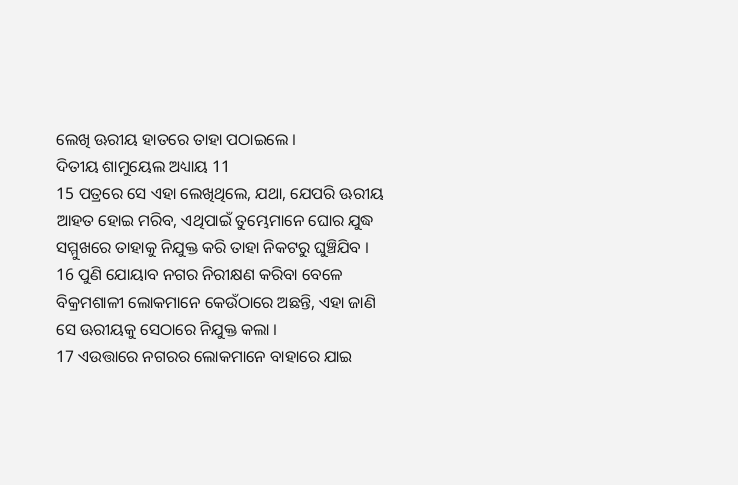ଲେଖି ଊରୀୟ ହାତରେ ତାହା ପଠାଇଲେ ।
ଦିତୀୟ ଶାମୁୟେଲ ଅଧ୍ୟାୟ 11
15 ପତ୍ରରେ ସେ ଏହା ଲେଖିଥିଲେ, ଯଥା, ଯେପରି ଊରୀୟ ଆହତ ହୋଇ ମରିବ, ଏଥିପାଇଁ ତୁମ୍ଭେମାନେ ଘୋର ଯୁଦ୍ଧ ସମ୍ମୁଖରେ ତାହାକୁ ନିଯୁକ୍ତ କରି ତାହା ନିକଟରୁ ଘୁଞ୍ଚିଯିବ ।
16 ପୁଣି ଯୋୟାବ ନଗର ନିରୀକ୍ଷଣ କରିବା ବେଳେ ବିକ୍ରମଶାଳୀ ଲୋକମାନେ କେଉଁଠାରେ ଅଛନ୍ତି, ଏହା ଜାଣି ସେ ଊରୀୟକୁ ସେଠାରେ ନିଯୁକ୍ତ କଲା ।
17 ଏଉତ୍ତାରେ ନଗରର ଲୋକମାନେ ବାହାରେ ଯାଇ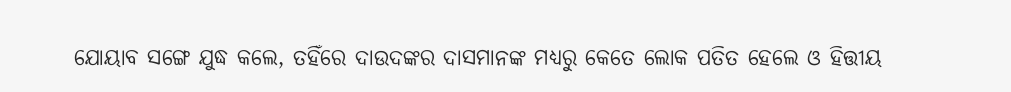ଯୋୟାବ ସଙ୍ଗେ ଯୁଦ୍ଧ କଲେ, ତହିଁରେ ଦାଉଦଙ୍କର ଦାସମାନଙ୍କ ମଧ୍ୟରୁ କେତେ ଲୋକ ପତିତ ହେଲେ ଓ ହିତ୍ତୀୟ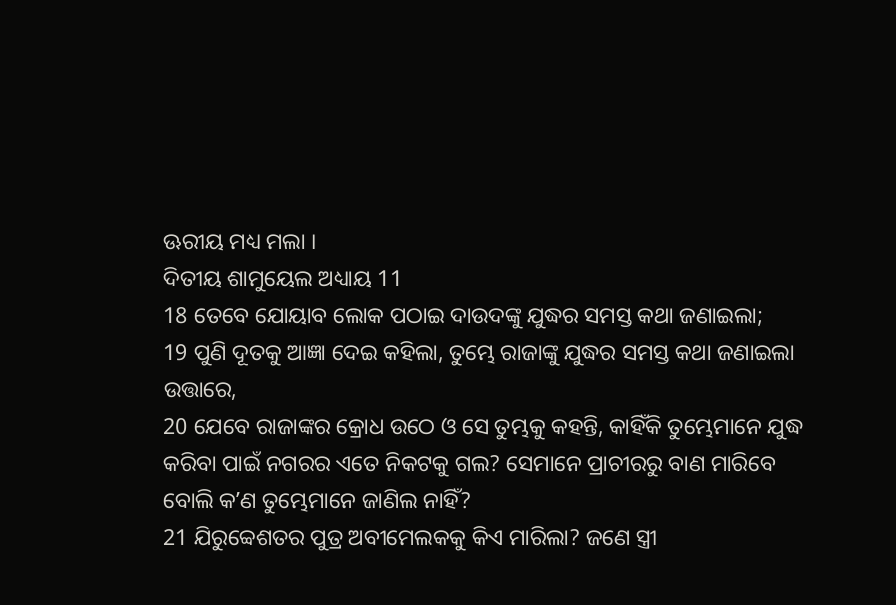ଊରୀୟ ମଧ୍ୟ ମଲା ।
ଦିତୀୟ ଶାମୁୟେଲ ଅଧ୍ୟାୟ 11
18 ତେବେ ଯୋୟାବ ଲୋକ ପଠାଇ ଦାଉଦଙ୍କୁ ଯୁଦ୍ଧର ସମସ୍ତ କଥା ଜଣାଇଲା;
19 ପୁଣି ଦୂତକୁ ଆଜ୍ଞା ଦେଇ କହିଲା, ତୁମ୍ଭେ ରାଜାଙ୍କୁ ଯୁଦ୍ଧର ସମସ୍ତ କଥା ଜଣାଇଲା ଉତ୍ତାରେ,
20 ଯେବେ ରାଜାଙ୍କର କ୍ରୋଧ ଉଠେ ଓ ସେ ତୁମ୍ଭକୁ କହନ୍ତି, କାହିଁକି ତୁମ୍ଭେମାନେ ଯୁଦ୍ଧ କରିବା ପାଇଁ ନଗରର ଏତେ ନିକଟକୁ ଗଲ? ସେମାନେ ପ୍ରାଚୀରରୁ ବାଣ ମାରିବେ ବୋଲି କʼଣ ତୁମ୍ଭେମାନେ ଜାଣିଲ ନାହିଁ?
21 ଯିରୁବ୍ବେଶତର ପୁତ୍ର ଅବୀମେଲକକୁ କିଏ ମାରିଲା? ଜଣେ ସ୍ତ୍ରୀ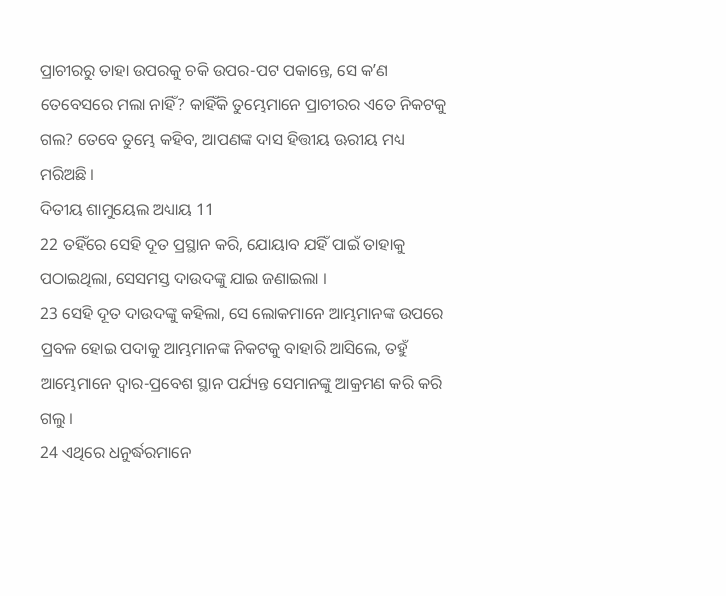ପ୍ରାଚୀରରୁ ତାହା ଉପରକୁ ଚକି ଉପର-ପଟ ପକାନ୍ତେ, ସେ କʼଣ ତେବେସରେ ମଲା ନାହିଁ? କାହିଁକି ତୁମ୍ଭେମାନେ ପ୍ରାଚୀରର ଏତେ ନିକଟକୁ ଗଲ? ତେବେ ତୁମ୍ଭେ କହିବ, ଆପଣଙ୍କ ଦାସ ହିତ୍ତୀୟ ଊରୀୟ ମଧ୍ୟ ମରିଅଛି ।
ଦିତୀୟ ଶାମୁୟେଲ ଅଧ୍ୟାୟ 11
22 ତହିଁରେ ସେହି ଦୂତ ପ୍ରସ୍ଥାନ କରି, ଯୋୟାବ ଯହିଁ ପାଇଁ ତାହାକୁ ପଠାଇଥିଲା, ସେସମସ୍ତ ଦାଉଦଙ୍କୁ ଯାଇ ଜଣାଇଲା ।
23 ସେହି ଦୂତ ଦାଉଦଙ୍କୁ କହିଲା, ସେ ଲୋକମାନେ ଆମ୍ଭମାନଙ୍କ ଉପରେ ପ୍ରବଳ ହୋଇ ପଦାକୁ ଆମ୍ଭମାନଙ୍କ ନିକଟକୁ ବାହାରି ଆସିଲେ, ତହୁଁ ଆମ୍ଭେମାନେ ଦ୍ଵାର-ପ୍ରବେଶ ସ୍ଥାନ ପର୍ଯ୍ୟନ୍ତ ସେମାନଙ୍କୁ ଆକ୍ରମଣ କରି କରି ଗଲୁ ।
24 ଏଥିରେ ଧନୁର୍ଦ୍ଧରମାନେ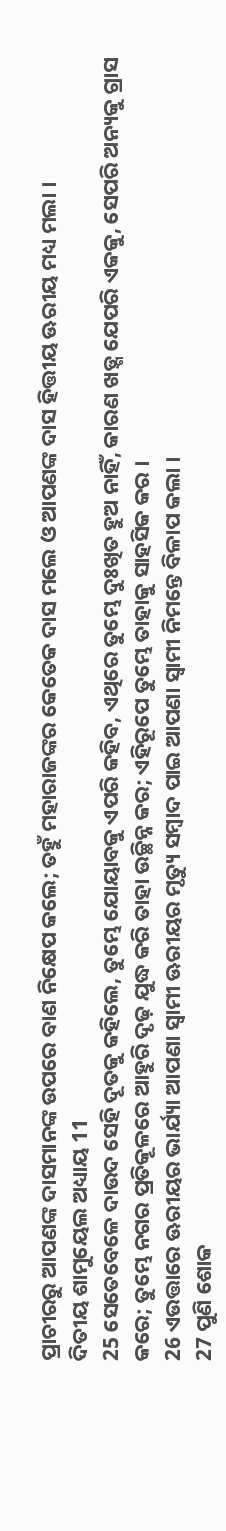ପ୍ରାଚୀରରୁ ଆପଣଙ୍କ ଦାସମାନଙ୍କ ଉପରେ ବାଣ ନିକ୍ଷେପ କଲେ; ତହୁଁ ମହାରାଜଙ୍କର କେତେକ ଦାସ ମଲେ ଓ ଆପଣଙ୍କ ଦାସ ହିତ୍ତୀୟ ଊରୀୟ ମଧ୍ୟ ମଲା ।
ଦିତୀୟ ଶାମୁୟେଲ ଅଧ୍ୟାୟ 11
25 ସେତେବେଳେ ଦାଉଦ ସେହି ଦୂତକୁ କହିଲେ, ତୁମ୍ଭେ ଯୋୟାବକୁ ଏପରି କହିବ, ଏଥିରେ ତୁମ୍ଭେ ଦୁଃଖିତ ହୁଅ ନାହିଁ, କାରଣ ଖଡ଼୍ଗ ଯେପରି ଏକକୁ, ସେପରି ଅନ୍ୟକୁ ଗ୍ରାସ କରେ; ତୁମ୍ଭେ ନଗର ପ୍ରତିକୂଳରେ ଆହୁରି ଦୃଢ଼ ଯୁଦ୍ଧ କରି ତାହା ଉଚ୍ଛିନ୍ନ କର; ଏହିରୂପେ ତୁମ୍ଭେ ତାହାକୁ ସାହସିକ କର ।
26 ଏଉତ୍ତାରେ ଊରୀୟର ଭାର୍ଯ୍ୟା ଆପଣା ସ୍ଵାମୀ ଊରୀୟର ମୃତ୍ୟୁ ସମ୍ଵାଦ ପାଇ ଆପଣା ସ୍ଵାମୀ ନିମନ୍ତେ ବିଳାପ କଲା ।
27 ପୁଣି ଶୋକ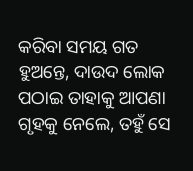କରିବା ସମୟ ଗତ ହୁଅନ୍ତେ, ଦାଉଦ ଲୋକ ପଠାଇ ତାହାକୁ ଆପଣା ଗୃହକୁ ନେଲେ, ତହୁଁ ସେ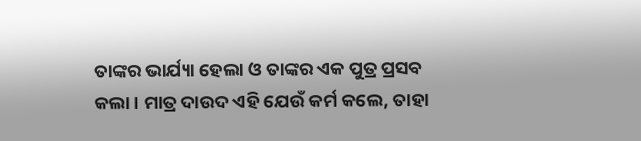ତାଙ୍କର ଭାର୍ଯ୍ୟା ହେଲା ଓ ତାଙ୍କର ଏକ ପୁତ୍ର ପ୍ରସବ କଲା । ମାତ୍ର ଦାଉଦ ଏହି ଯେଉଁ କର୍ମ କଲେ, ତାହା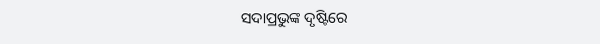ସଦାପ୍ରଭୁଙ୍କ ଦୃଷ୍ଟିରେ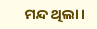ମନ୍ଦ ଥିଲା ।